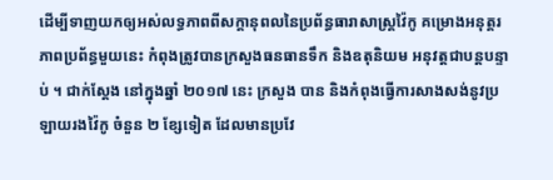ដើម្បីទាញយកឲ្យអស់លទ្ធភាពពីសក្តានុពលនៃប្រព័ន្ធធារាសាស្ត្រវ៉ៃកូ គម្រោងអនុត្តរភាពប្រព័ន្ធមួយនេះ កំពុងត្រូវបានក្រសួងធនធានទឹក និងឧតុនិយម អនុវត្តជាបន្តបន្ទាប់ ។ ជាក់ស្តែង នៅក្នុងឆ្នាំ ២០១៧ នេះ ក្រសួង បាន និងកំពុងធ្វើការសាងសង់នូវប្រឡាយរងវ៉ៃកូ ចំនួន ២ ខ្សែទៀត ដែលមានប្រវែ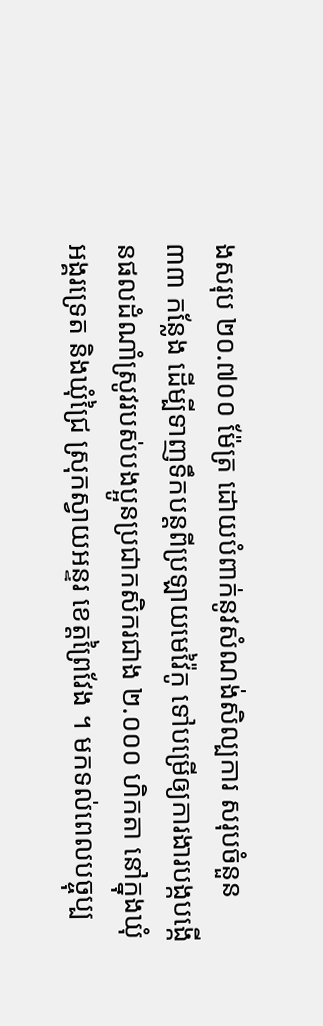ងសរុប ២០.៧០០ ម៉ែត្រ ដោយបំពាក់នូវសំណង់សិល្បការ សរុបចំនួន ៣៣ កន្លែង ដើម្បីទាញទឹកបន្តពីប្រឡាយមេវ៉ៃកូ ទៅបម្រើឲ្យការងារបង្កបង្កើនផលដំណាំស្រូវរបស់បងប្អូនប្រជាកសិករជាង ២.០០០ ហិកតា នៅក្នុងឃុំអង្គរទ្រេត និងឃុំជ្រៃ ស្រុកស្វាយអន្ទរ ខេត្តព្រៃវែង ។ មកទល់ពេលបច្ចុប្ប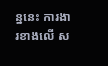ន្ននេះ ការងារខាងលើ ស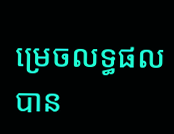ម្រេចលទ្ធផលបាន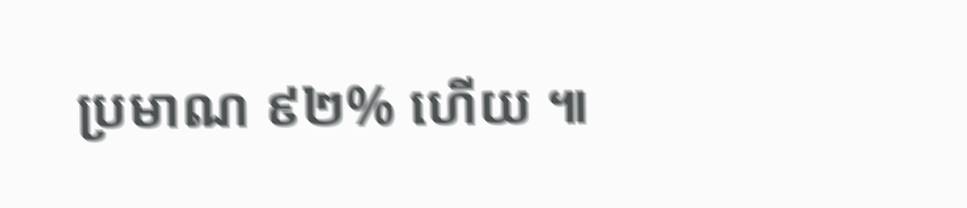ប្រមាណ ៩២% ហើយ ៕